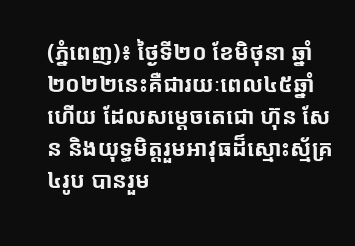(ភ្នំពេញ)៖ ថ្ងៃទី២០ ខែមិថុនា ឆ្នាំ២០២២នេះគឺជារយៈពេល៤៥ឆ្នាំហើយ ដែលសម្តេចតេជោ ហ៊ុន សែន និងយុទ្ធមិត្តរួមអាវុធដ៏ស្មោះស្ម័គ្រ៤រូប បានរួម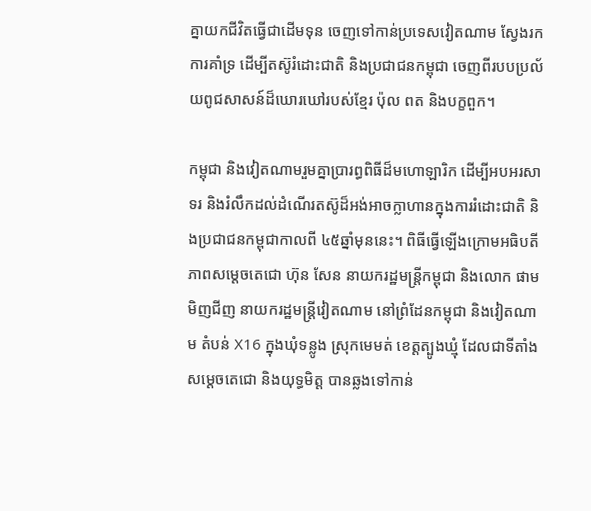គ្នាយកជីវិតធ្វើជាដើមទុន ចេញទៅកាន់ប្រទេសវៀតណាម ស្វែងរកការគាំទ្រ ដើម្បីតស៊ូរំដោះជាតិ និងប្រជាជនកម្ពុជា ចេញពីរបបប្រល័យពូជសាសន៍ដ៏ឃោរឃៅរបស់ខ្មែរ ប៉ុល ពត និងបក្ខពួក។

កម្ពុជា និងវៀតណាមរួមគ្នាប្រារព្ធពិធីដ៏មហោឡារិក ដើម្បីអបអរសាទរ និងរំលឹកដល់ដំណើរតស៊ូដ៏អង់អាចក្លាហានក្នុងការរំដោះជាតិ និងប្រជាជនកម្ពុជាកាលពី ៤៥ឆ្នាំមុននេះ។ ពិធីធ្វើឡើងក្រោមអធិបតីភាពសម្តេចតេជោ ហ៊ុន សែន នាយករដ្ឋមន្ត្រីកម្ពុជា និងលោក ផាម មិញជីញ នាយករដ្ឋមន្ត្រីវៀតណាម នៅព្រំដែនកម្ពុជា និងវៀតណាម តំបន់ X16 ក្នុងឃុំទន្លូង ស្រុកមេមត់ ខេត្តត្បូងឃ្មុំ ដែលជាទីតាំងសម្តេចតេជោ និងយុទ្ធមិត្ត បានឆ្លងទៅកាន់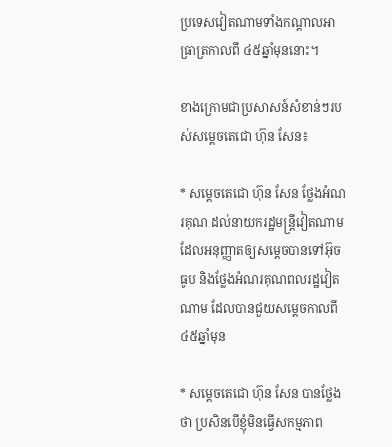ប្រទេសវៀតណាមទាំងកណ្តាលអាធ្រាត្រកាលពី ៤៥ឆ្នាំមុននោះ។

ខាងក្រោមជាប្រសាសន៍សំខាន់ៗរបស់សម្តេចតេជោ ហ៊ុន សែន៖

* សម្តេចតេជោ ហ៊ុន សែន ថ្លែងអំណរគុណ ដល់នាយករដ្ឋមន្រ្តីវៀតណាម ដែលអនុញ្ញាតឲ្យសម្តេចបានទៅអ៊ុចធូប និងថ្លែងអំណរគុណពលរដ្ឋវៀតណាម ដែលបានជួយសម្តេចកាលពី៤៥ឆ្នាំមុន

* សម្តេចតេជោ ហ៊ុន សែន បានថ្លែងថា ប្រសិនបើខ្ញុំមិនធ្វើសកម្មភាព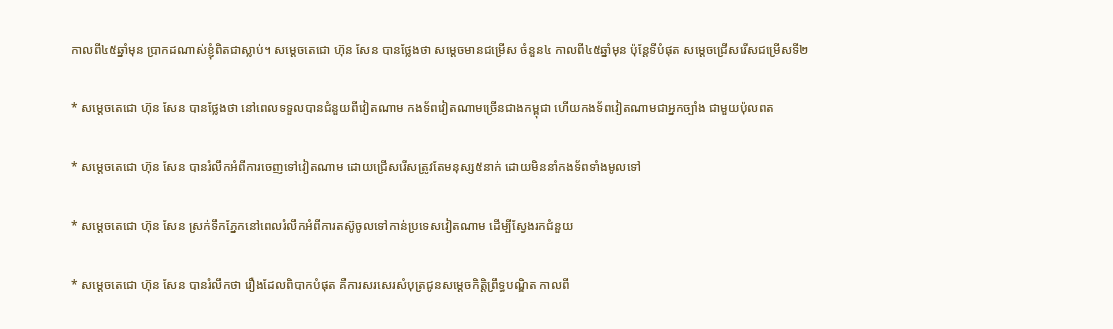កាលពី៤៥ឆ្នាំមុន ប្រាកដណាស់ខ្ញុំពិតជាស្លាប់។ សម្តេចតេជោ ហ៊ុន សែន បានថ្លែងថា សម្តេចមានជម្រើស ចំនួន៤ កាលពី៤៥ឆ្នាំមុន ប៉ុន្តែទីបំផុត សម្តេចជ្រើសរើសជម្រើសទី២

* សម្តេចតេជោ ហ៊ុន សែន បានថ្លែងថា នៅពេលទទួលបានជំនួយពីវៀតណាម កងទ័ពវៀតណាមច្រើនជាងកម្ពុជា ហើយកងទ័ពវៀតណាមជាអ្នកច្បាំង ជាមួយប៉ុលពត

* សម្តេចតេជោ ហ៊ុន សែន បានរំលឹកអំពីការចេញទៅវៀតណាម ដោយជ្រើសរើសត្រូវតែមនុស្ស៥នាក់ ដោយមិននាំកងទ័ពទាំងមូលទៅ

* សម្តេចតេជោ ហ៊ុន សែន ស្រក់ទឹកភ្នែកនៅពេលរំលឹកអំពីការតស៊ូចូលទៅកាន់ប្រទេសវៀតណាម ដើម្បីស្វែងរកជំនួយ

* សម្តេចតេជោ ហ៊ុន សែន បានរំលឹកថា រឿងដែលពិបាកបំផុត គឺការសរសេរសំបុត្រជូនសម្តេចកិត្តិព្រឹទ្ធបណ្ឌិត កាលពី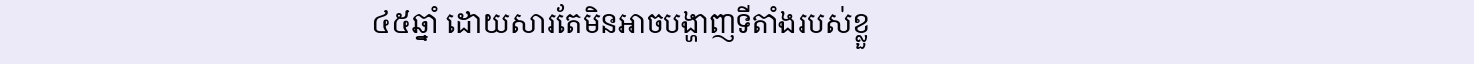៤៥ឆ្នាំ ដោយសារតែមិនអាចបង្ហាញទីតាំងរបស់ខ្លួ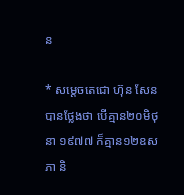ន

* សម្តេចតេជោ ហ៊ុន សែន បានថ្លែងថា បើគ្មាន២០មិថុនា ១៩៧៧ ក៏គ្មាន១២ឧសភា និ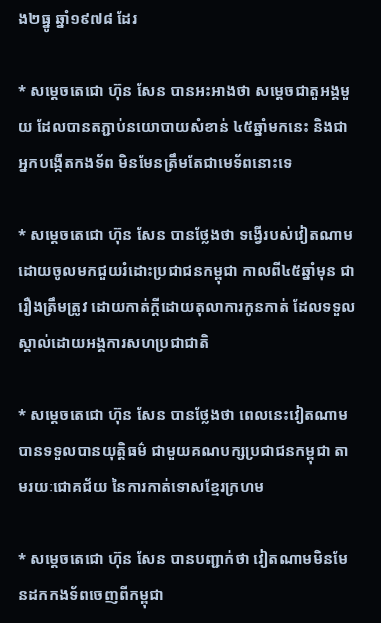ង២ធ្នូ ឆ្នាំ១៩៧៨ ដែរ

* សម្តេចតេជោ ហ៊ុន សែន បានអះអាងថា សម្តេចជាតួអង្គមួយ ដែលបានតភ្ជាប់នយោបាយសំខាន់ ៤៥ឆ្នាំមកនេះ និងជាអ្នកបង្កើតកងទ័ព មិនមែនត្រឹមតែជាមេទ័ពនោះទេ

* សម្តេចតេជោ ហ៊ុន សែន បានថ្លែងថា ទង្វើរបស់វៀតណាម ដោយចូលមកជួយរំដោះប្រជាជនកម្ពុជា កាលពី៤៥ឆ្នាំមុន ជារឿងត្រឹមត្រូវ ដោយកាត់ក្តីដោយតុលាការកូនកាត់ ដែលទទួលស្គាល់ដោយអង្គការសហប្រជាជាតិ

* សម្តេចតេជោ ហ៊ុន សែន បានថ្លែងថា ពេលនេះវៀតណាម បានទទួលបានយុត្តិធម៌ ជាមួយគណបក្សប្រជាជនកម្ពុជា តាមរយៈជោគជ័យ នៃការកាត់ទោសខ្មែរក្រហម

* សម្តេចតេជោ ហ៊ុន សែន បានបញ្ជាក់ថា វៀតណាមមិនមែនដកកងទ័ពចេញពីកម្ពុជា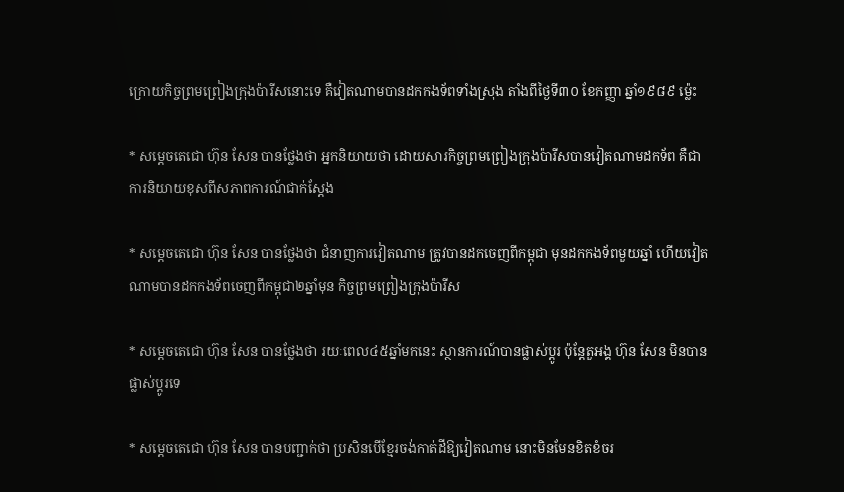ក្រោយកិច្ចព្រមព្រៀងក្រុងប៉ារីសនោះទេ គឺវៀតណាមបានដកកងទ័ពទាំងស្រុង តាំងពីថ្ងៃទី៣០ ខែកញ្ញា ឆ្នាំ១៩៨៩ ម្ល៉េះ

* សម្តេចតេជោ ហ៊ុន សែន បានថ្លែងថា អ្នកនិយាយថា ដោយសារកិច្ចព្រមព្រៀងក្រុងប៉ារីសបានវៀតណាមដកទ័ព គឺជាការនិយាយខុសពីសភាពការណ៍ជាក់ស្តែង

* សម្តេចតេជោ ហ៊ុន សែន បានថ្លែងថា ជំនាញការវៀតណាម ត្រូវបានដកចេញពីកម្ពុជា មុនដកកងទ័ពមួយឆ្នាំ ហើយវៀតណាមបានដកកងទ័ពចេញពីកម្ពុជា២ឆ្នាំមុន កិច្ចព្រមព្រៀងក្រុងប៉ារីស

* សម្តេចតេជោ ហ៊ុន សែន បានថ្លែងថា រយៈពេល៤៥ឆ្នាំមកនេះ ស្ថានការណ៍បានផ្លាស់ប្តូរ ប៉ុន្តែតួអង្គ ហ៊ុន សែន មិនបានផ្លាស់ប្តូរទេ

* សម្តេចតេជោ ហ៊ុន សែន បានបញ្ជាក់ថា ប្រសិនបើខ្មែរចង់កាត់ដីឱ្យវៀតណាម នោះមិនមែនខិតខំចរ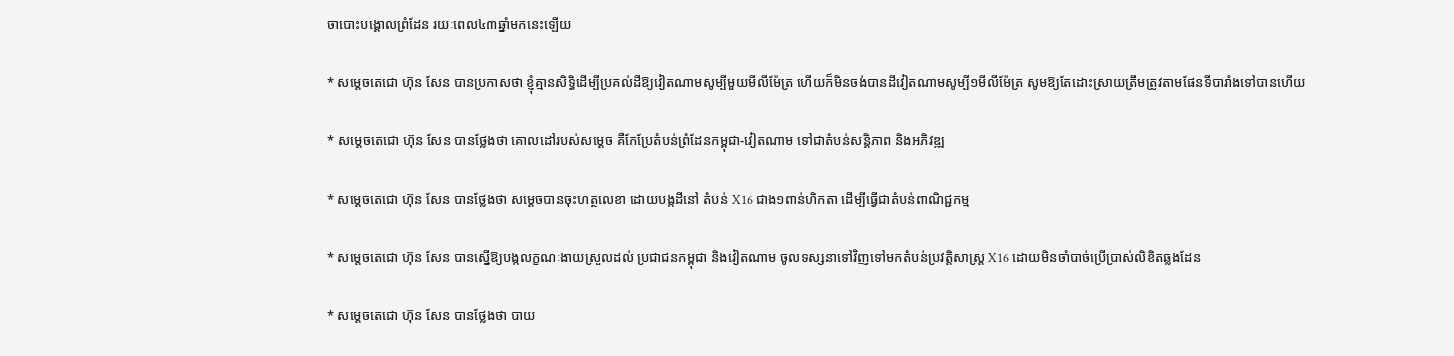ចាបោះបង្គោលព្រំដែន រយៈពេល៤៣ឆ្នាំមកនេះឡើយ

* សម្តេចតេជោ ហ៊ុន សែន បានប្រកាសថា ខ្ញុំគ្មានសិទ្ធិដើម្បីប្រគល់ដីឱ្យវៀតណាមសូម្បីមួយមីលីម៉ែត្រ ហើយក៏មិនចង់បានដីវៀតណាមសូម្បី១មីលីម៉ែត្រ សូមឱ្យតែដោះស្រាយត្រឹមត្រូវតាមផែនទីបារាំងទៅបានហើយ

* សម្តេចតេជោ ហ៊ុន សែន បានថ្លែងថា គោលដៅរបស់សម្តេច គឺកែប្រែតំបន់ព្រំដែនកម្ពុជា-វៀតណាម ទៅជាតំបន់សន្តិភាព និងអភិវឌ្ឍ

* សម្តេចតេជោ ហ៊ុន សែន បានថ្លែងថា សម្តេចបានចុះហត្ថលេខា ដោយបង្កដីនៅ តំបន់ X16 ជាង១ពាន់ហិកតា ដើម្បីធ្វើជាតំបន់ពាណិជ្ជកម្ម

* សម្តេចតេជោ ហ៊ុន សែន បានស្នើឱ្យបង្កលក្ខណៈងាយស្រួលដល់ ប្រជាជនកម្ពុជា និងវៀតណាម ចូលទស្សនាទៅវិញទៅមកតំបន់ប្រវត្តិសាស្រ្ត X16 ដោយមិនចាំបាច់ប្រើប្រាស់លិខិតឆ្លងដែន

* សម្តេចតេជោ ហ៊ុន សែន បានថ្លែងថា បាយ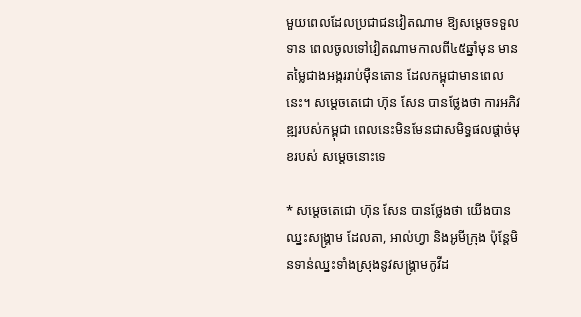មួយពេលដែលប្រជាជនវៀតណាម ឱ្យសម្តេចទទួលទាន ពេលចូលទៅវៀតណាមកាលពី៤៥ឆ្នាំមុន មានតម្លៃជាងអង្កររាប់ម៉ឺនតោន ដែលកម្ពុជាមានពេលនេះ។ សម្តេចតេជោ ហ៊ុន សែន បានថ្លែងថា ការអភិវឌ្ឍរបស់កម្ពុជា ពេលនេះមិនមែនជាសមិទ្ធផលផ្តាច់មុខរបស់ សម្តេចនោះទេ

* សម្តេចតេជោ ហ៊ុន សែន បានថ្លែងថា យើងបានឈ្នះសង្គ្រាម ដែលតា, អាល់ហ្វា និងអូមីក្រុង ប៉ុន្តែមិនទាន់ឈ្នះទាំងស្រុងនូវសង្គ្រាមកូវីដ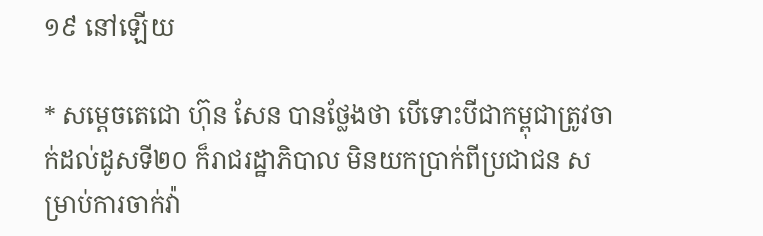១៩ នៅឡើយ

* សម្តេចតេជោ ហ៊ុន សែន បានថ្លែងថា បើទោះបីជាកម្ពុជាត្រូវចាក់ដល់ដូសទី២០ ក៏រាជរដ្ឋាភិបាល មិនយកប្រាក់ពីប្រជាជន សម្រាប់ការចាក់វ៉ា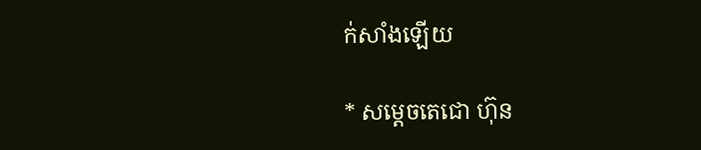ក់សាំងឡើយ

* សម្តេចតេជោ ហ៊ុន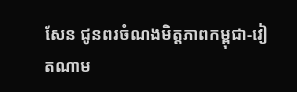សែន ជូនពរចំណងមិត្តភាពកម្ពុជា-វៀតណាម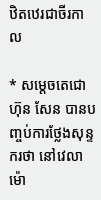ឋិតឋេរជាចីរកាល

* សម្តេចតេជោ ហ៊ុន សែន បានបញ្ចប់ការថ្លែងសុន្ទករថា នៅវេលាម៉ោ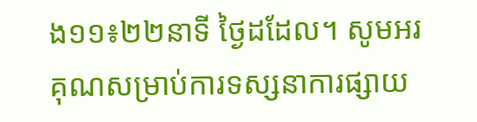ង១១៖២២នាទី ថ្ងៃដដែល។ សូមអរគុណសម្រាប់ការទស្សនាការផ្សាយ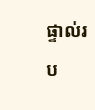ផ្ទាល់រប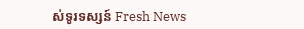ស់ទូរទស្សន៍ Fresh News